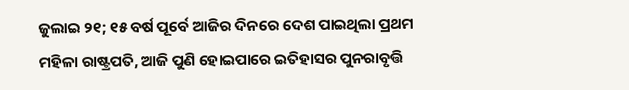ଜୁଲାଇ ୨୧; ୧୫ ବର୍ଷ ପୂର୍ବେ ଆଜିର ଦିନରେ ଦେଶ ପାଇଥିଲା ପ୍ରଥମ ମହିଳା ରାଷ୍ଟ୍ରପତି, ଆଜି ପୁଣି ହୋଇପାରେ ଇତିହାସର ପୁନରାବୃତ୍ତି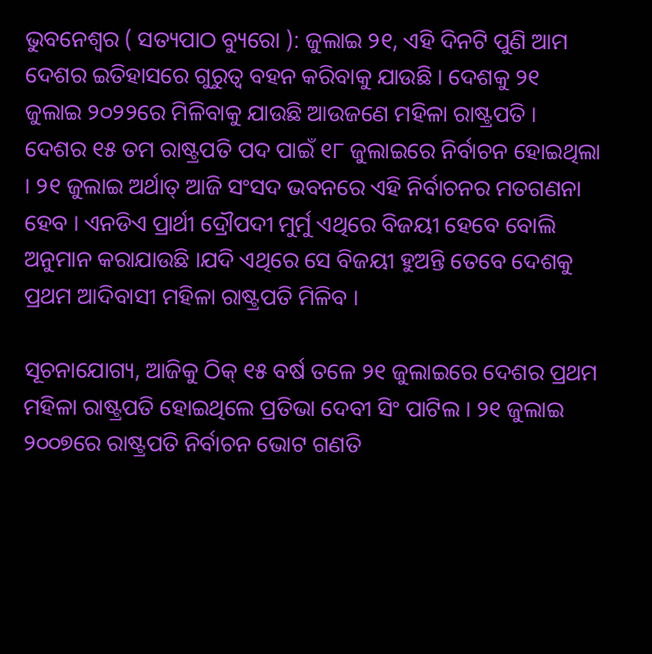ଭୁବନେଶ୍ୱର ( ସତ୍ୟପାଠ ବ୍ୟୁରୋ ): ଜୁଲାଇ ୨୧, ଏହି ଦିନଟି ପୁଣି ଆମ ଦେଶର ଇତିହାସରେ ଗୁରୁତ୍ୱ ବହନ କରିବାକୁ ଯାଉଛି । ଦେଶକୁ ୨୧ ଜୁଲାଇ ୨୦୨୨ରେ ମିଳିବାକୁ ଯାଉଛି ଆଉଜଣେ ମହିଳା ରାଷ୍ଟ୍ରପତି । ଦେଶର ୧୫ ତମ ରାଷ୍ଟ୍ରପତି ପଦ ପାଇଁ ୧୮ ଜୁଲାଇରେ ନିର୍ବାଚନ ହୋଇଥିଲା । ୨୧ ଜୁଲାଇ ଅର୍ଥାତ୍ ଆଜି ସଂସଦ ଭବନରେ ଏହି ନିର୍ବାଚନର ମତଗଣନା ହେବ । ଏନଡିଏ ପ୍ରାର୍ଥୀ ଦ୍ରୌପଦୀ ମୁର୍ମୁ ଏଥିରେ ବିଜୟୀ ହେବେ ବୋଲି ଅନୁମାନ କରାଯାଉଛି ।ଯଦି ଏଥିରେ ସେ ବିଜୟୀ ହୁଅନ୍ତି ତେବେ ଦେଶକୁ ପ୍ରଥମ ଆଦିବାସୀ ମହିଳା ରାଷ୍ଟ୍ରପତି ମିଳିବ ।

ସୂଚନାଯୋଗ୍ୟ, ଆଜିକୁ ଠିକ୍ ୧୫ ବର୍ଷ ତଳେ ୨୧ ଜୁଲାଇରେ ଦେଶର ପ୍ରଥମ ମହିଳା ରାଷ୍ଟ୍ରପତି ହୋଇଥିଲେ ପ୍ରତିଭା ଦେବୀ ସିଂ ପାଟିଲ । ୨୧ ଜୁଲାଇ ୨୦୦୭ରେ ରାଷ୍ଟ୍ରପତି ନିର୍ବାଚନ ଭୋଟ ଗଣତି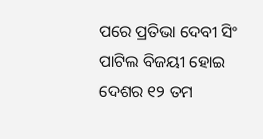ପରେ ପ୍ରତିଭା ଦେବୀ ସିଂ ପାଟିଲ ବିଜୟୀ ହୋଇ ଦେଶର ୧୨ ତମ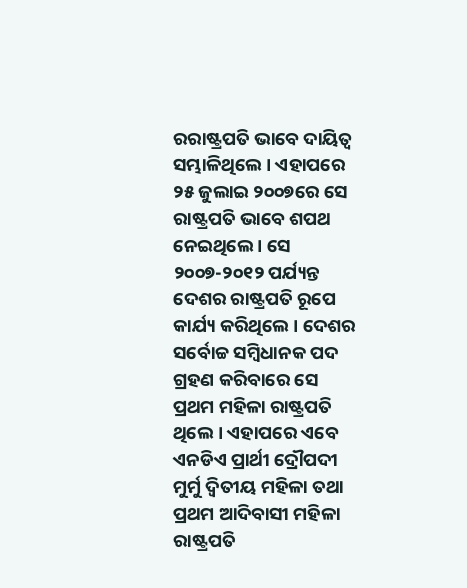ରରାଷ୍ଟ୍ରପତି ଭାବେ ଦାୟିତ୍ଵ ସମ୍ଭାଳିଥିଲେ । ଏହାପରେ ୨୫ ଜୁଲାଇ ୨୦୦୭ରେ ସେ ରାଷ୍ଟ୍ରପତି ଭାବେ ଶପଥ ନେଇଥିଲେ । ସେ ୨୦୦୭-୨୦୧୨ ପର୍ଯ୍ୟନ୍ତ ଦେଶର ରାଷ୍ଟ୍ରପତି ରୂପେ କାର୍ଯ୍ୟ କରିଥିଲେ । ଦେଶର ସର୍ବୋଚ୍ଚ ସମ୍ବିଧାନକ ପଦ ଗ୍ରହଣ କରିବାରେ ସେ ପ୍ରଥମ ମହିଳା ରାଷ୍ଟ୍ରପତି ଥିଲେ । ଏହାପରେ ଏବେ ଏନଡିଏ ପ୍ରାର୍ଥୀ ଦ୍ରୌପଦୀ ମୁର୍ମୁ ଦ୍ୱିତୀୟ ମହିଳା ତଥା ପ୍ରଥମ ଆଦିବାସୀ ମହିଳା ରାଷ୍ଟ୍ରପତି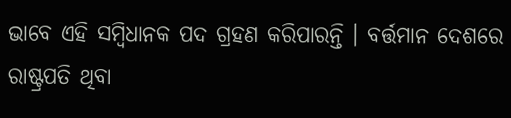ଭାବେ ଏହି ସମ୍ବିଧାନକ ପଦ ଗ୍ରହଣ କରିପାରନ୍ତି । ବର୍ତ୍ତମାନ ଦେଶରେ ରାଷ୍ଟ୍ରପତି ଥିବା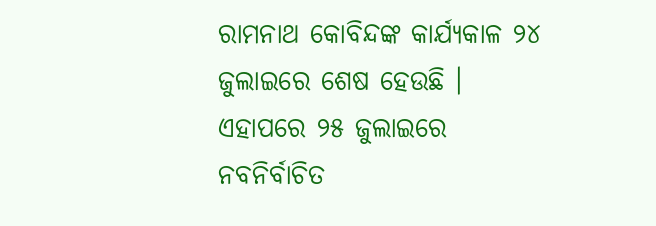ରାମନାଥ କୋବିନ୍ଦଙ୍କ କାର୍ଯ୍ୟକାଳ ୨୪ ଜୁଲାଇରେ ଶେଷ ହେଉଛି । ଏହାପରେ ୨୫ ଜୁଲାଇରେ ନବନିର୍ବାଚିତ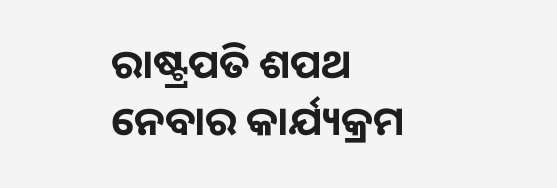ରାଷ୍ଟ୍ରପତି ଶପଥ ନେବାର କାର୍ଯ୍ୟକ୍ରମ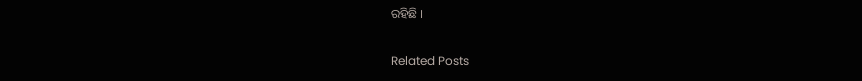ରହିଛି ।

Related Posts